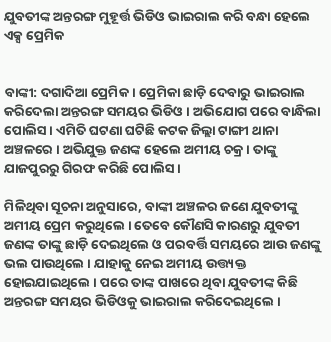ଯୁବତୀଙ୍କ ଅନ୍ତରଙ୍ଗ ମୁହୂର୍ତ୍ତ ଭିଡିଓ ଭାଇରାଲ କରି ବନ୍ଧା ହେଲେ ଏକ୍ସ ପ୍ରେମିକ


ବାଙ୍କୀ: ଦଗାଦିଆ ପ୍ରେମିକ । ପ୍ରେମିକା ଛାଡ଼ି ଦେବାରୁ ଭାଇରାଲ କରିଦେଲା ଅନ୍ତରଙ୍ଗ ସମୟର ଭିଡିଓ । ଅଭିଯୋଗ ପରେ ବାନ୍ଧିଲା ପୋଲିସ । ଏମିତି ଘଟଣା ଘଟିଛି କଟକ ଜିଲ୍ଲା ଟାଙ୍ଗୀ ଥାନା ଅଞ୍ଚଳରେ । ଅଭିଯୁକ୍ତ ଜଣଙ୍କ ହେଲେ ଅମୀୟ ଚକ୍ର । ତାଙ୍କୁ ଯାଜପୁରରୁ ଗିରଫ କରିଛି ପୋଲିସ ।

ମିଳିଥିବା ସୂଚନା ଅନୁସାରେ, ବାଙ୍କୀ ଅଞ୍ଚଳର ଜଣେ ଯୁବତୀଙ୍କୁ ଅମୀୟ ପ୍ରେମ କରୁଥିଲେ । ତେବେ କୌଣସି କାରଣରୁ ଯୁବତୀ ଜଣଙ୍କ ତାଙ୍କୁ ଛାଡ଼ି ଦେଇଥିଲେ ଓ ପରବର୍ତ୍ତି ସମୟରେ ଆଉ ଜଣଙ୍କୁ ଭଲ ପାଉଥିଲେ । ଯାହାକୁ ନେଇ ଅମୀୟ ଉତ୍ତ୍ୟକ୍ତ ହୋଇଯାଇଥିଲେ । ପରେ ତାଙ୍କ ପାଖରେ ଥିବା ଯୁବତୀଙ୍କ କିଛି ଅନ୍ତରଙ୍ଗ ସମୟର ଭିଡିଓକୁ ଭାଇରାଲ କରିଦେଇଥିଲେ ।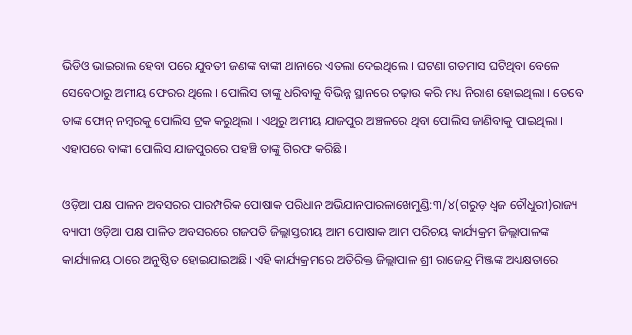ଭିଡିଓ ଭାଇରାଲ ହେବା ପରେ ଯୁବତୀ ଜଣଙ୍କ ବାଙ୍କୀ ଥାନାରେ ଏତଲା ଦେଇଥିଲେ । ଘଟଣା ଗତମାସ ଘଟିଥିବା ବେଳେ ସେବେଠାରୁ ଅମୀୟ ଫେରର ଥିଲେ । ପୋଲିସ ତାଙ୍କୁ ଧରିବାକୁ ବିଭିନ୍ନ ସ୍ଥାନରେ ଚଢ଼ାଉ କରି ମଧ୍ୟ ନିରାଶ ହୋଇଥିଲା । ତେବେ ତାଙ୍କ ଫୋନ୍ ନମ୍ବରକୁ ପୋଲିସ ଟ୍ରକ କରୁଥିଲା । ଏଥିରୁ ଅମୀୟ ଯାଜପୁର ଅଞ୍ଚଳରେ ଥିବା ପୋଲିସ ଜାଣିବାକୁ ପାଇଥିଲା । ଏହାପରେ ବାଙ୍କୀ ପୋଲିସ ଯାଜପୁରରେ ପହଞ୍ଚି ତାଙ୍କୁ ଗିରଫ କରିଛି ।

ଓଡ଼ିଆ ପକ୍ଷ ପାଳନ ଅବସରର ପାରମ୍ପରିକ ପୋଷାକ ପରିଧାନ ଅଭିଯାନପାରଳାଖେମୁଣ୍ଡି:୩/୪(ଗରୁଡ଼ ଧ୍ଵଜ ଚୌଧୁରୀ)ରାଜ୍ୟ ବ୍ୟାପୀ ଓଡ଼ିଆ ପକ୍ଷ ପାଳିତ ଅବସରରେ ଗଜପତି ଜିଲ୍ଲାସ୍ତରୀୟ ଆମ ପୋଷାକ ଆମ ପରିଚୟ କାର୍ଯ୍ୟକ୍ରମ ଜିଲ୍ଲାପାଳଙ୍କ କାର୍ଯ୍ୟାଳୟ ଠାରେ ଅନୁଷ୍ଠିତ ହୋଇଯାଇଅଛି। ଏହି କାର୍ଯ୍ୟକ୍ରମରେ ଅତିରିକ୍ତ ଜିଲ୍ଲାପାଳ ଶ୍ରୀ ରାଜେନ୍ଦ୍ର ମିଞ୍ଜଙ୍କ ଅଧ୍ୟକ୍ଷତାରେ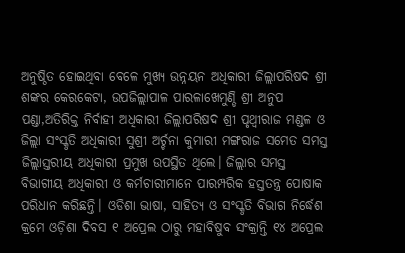ଅନୁଷ୍ଠିତ ହୋଇଥିବା ବେଳେ ମୁଖ୍ୟ ଉନ୍ନୟନ ଅଧିକାରୀ ଜିଲ୍ଲାପରିଷଦ ଶ୍ରୀ ଶଙ୍କର କେରକେଟା, ଉପଜିଲ୍ଲାପାଳ ପାରଳାଖେମୁଣ୍ଡି ଶ୍ରୀ ଅନୁପ ପଣ୍ଡା,ଅତିରିକ୍ତ ନିର୍ବାହୀ ଅଧିକାରୀ ଜିଲ୍ଲାପରିଷଦ ଶ୍ରୀ ପୃଥ୍ୱୀରାଜ ମଣ୍ଡଳ ଓ ଜିଲ୍ଲା ସଂସ୍କୃତି ଅଧିକାରୀ ସୁଶ୍ରୀ ଅର୍ଚ୍ଚନା କୁମାରୀ ମଙ୍ଗରାଜ ସମେତ ସମସ୍ତ ଜିଲ୍ଲାସ୍ତରୀୟ ଅଧିକାରୀ ପ୍ରମୁଖ ଉପସ୍ଥିତ ଥିଲେ। ଜିଲ୍ଲାର ସମସ୍ତ ବିଭାଗୀୟ ଅଧିକାରୀ ଓ କର୍ମଚାରୀମାନେ ପାରମ୍ପରିକ ହସ୍ତତନ୍ତ୍ର ପୋଷାକ ପରିଧାନ କରିଛନ୍ତି। ଓଡିଶା ଭାଷା, ସାହିତ୍ୟ ଓ ସଂସ୍କୃତି ବିଭାଗ ନିର୍ଦ୍ଧେଶ କ୍ରମେ ଓଡ଼ିଶା ଦିବସ ୧ ଅପ୍ରେଲ ଠାରୁ ମହାବିଷୁବ ସଂକ୍ରାନ୍ତି ୧୪ ଅପ୍ରେଲ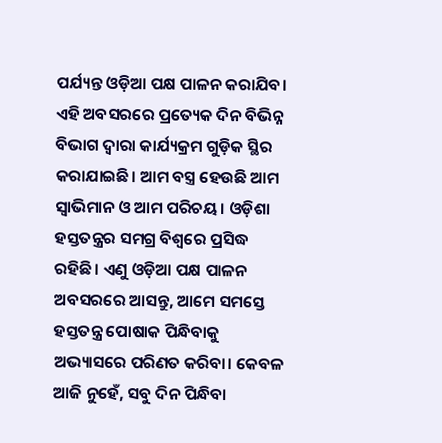ପର୍ଯ୍ୟନ୍ତ ଓଡ଼ିଆ ପକ୍ଷ ପାଳନ କରାଯିବ। ଏହି ଅବସରରେ ପ୍ରତ୍ୟେକ ଦିନ ବିଭିନ୍ନ ବିଭାଗ ଦ୍ଵାରା କାର୍ଯ୍ୟକ୍ରମ ଗୁଡ଼ିକ ସ୍ଥିର କରାଯାଇଛି। ଆମ ବସ୍ତ୍ର ହେଉଛି ଆମ ସ୍ୱାଭିମାନ ଓ ଆମ ପରିଚୟ। ଓଡ଼ିଶା ହସ୍ତତନ୍ତ୍ରର ସମଗ୍ର ବିଶ୍ୱରେ ପ୍ରସିଦ୍ଧ ରହିଛି। ଏଣୁ ଓଡ଼ିଆ ପକ୍ଷ ପାଳନ ଅବସରରେ ଆସନ୍ତୁ, ଆମେ ସମସ୍ତେ ହସ୍ତତନ୍ତ୍ର ପୋଷାକ ପିନ୍ଧିବାକୁ ଅଭ୍ୟାସରେ ପରିଣତ କରିବା। କେବଳ ଆଜି ନୁହେଁ, ସବୁ ଦିନ ପିନ୍ଧିବା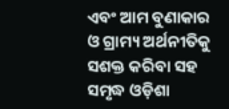ଏବଂ ଆମ ବୁଣାକାର ଓ ଗ୍ରାମ୍ୟ ଅର୍ଥନୀତିକୁ ସଶକ୍ତ କରିବା ସହ ସମୃଦ୍ଧ ଓଡ଼ିଶା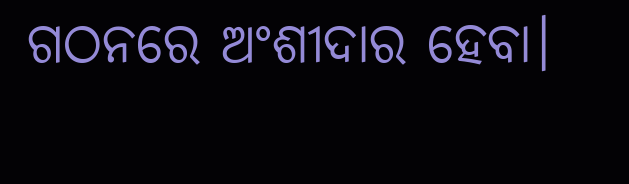ଗଠନରେ ଅଂଶୀଦାର ହେବା।